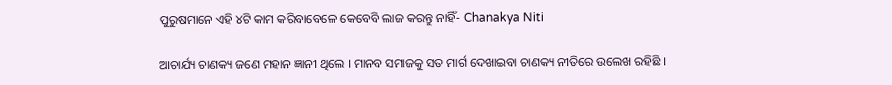ପୁରୁଷମାନେ ଏହି ୪ଟି କାମ କରିବାବେଳେ କେବେବି ଲାଜ କରନ୍ତୁ ନାହିଁ- Chanakya Niti

ଆଚାର୍ଯ୍ୟ ଚାଣକ୍ୟ ଜଣେ ମହାନ ଜ୍ଞାନୀ ଥିଲେ । ମାନବ ସମାଜକୁ ସତ ମାର୍ଗ ଦେଖାଇବା ଚାଣକ୍ୟ ନୀତିରେ ଉଲେଖ ରହିଛି ।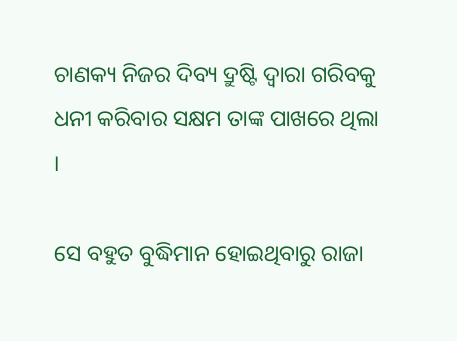ଚାଣକ୍ୟ ନିଜର ଦିବ୍ୟ ଦ୍ରୁଷ୍ଟି ଦ୍ଵାରା ଗରିବକୁ ଧନୀ କରିବାର ସକ୍ଷମ ତାଙ୍କ ପାଖରେ ଥିଲା ।

ସେ ବହୁତ ବୁଦ୍ଧିମାନ ହୋଇଥିବାରୁ ରାଜା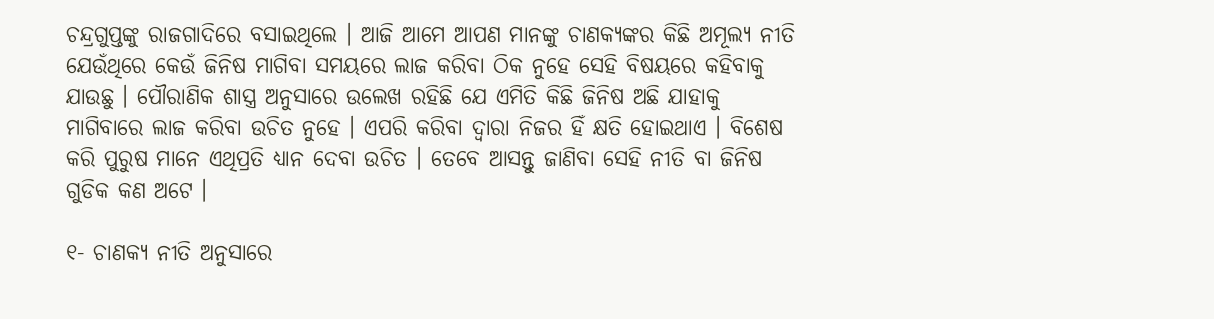ଚନ୍ଦ୍ରଗୁପ୍ତଙ୍କୁ ରାଜଗାଦିରେ ବସାଇଥିଲେ । ଆଜି ଆମେ ଆପଣ ମାନଙ୍କୁ ଚାଣକ୍ୟଙ୍କର କିଛି ଅମୂଲ୍ୟ ନୀତି ଯେଉଁଥିରେ କେଉଁ ଜିନିଷ ମାଗିବା ସମୟରେ ଲାଜ କରିବା ଠିକ ନୁହେ ସେହି ବିଷୟରେ କହିବାକୁ ଯାଉଛୁ । ପୌରାଣିକ ଶାସ୍ତ୍ର ଅନୁସାରେ ଉଲେଖ ରହିଛି ଯେ ଏମିତି କିଛି ଜିନିଷ ଅଛି ଯାହାକୁ ମାଗିବାରେ ଲାଜ କରିବା ଉଚିତ ନୁହେ । ଏପରି କରିବା ଦ୍ଵାରା ନିଜର ହିଁ କ୍ଷତି ହୋଇଥାଏ । ବିଶେଷ କରି ପୁରୁଷ ମାନେ ଏଥିପ୍ରତି ଧ୍ୟାନ ଦେବା ଉଚିତ । ତେବେ ଆସନ୍ତୁ ଜାଣିବା ସେହି ନୀତି ବା ଜିନିଷ ଗୁଡିକ କଣ ଅଟେ ।

୧- ଚାଣକ୍ୟ ନୀତି ଅନୁସାରେ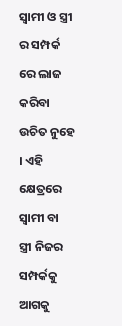ସ୍ଵାମୀ ଓ ସ୍ତ୍ରୀ ର ସମ୍ପର୍କ ରେ ଲାଜ କରିବା ଉଚିତ ନୁହେ । ଏହି କ୍ଷେତ୍ରରେ ସ୍ଵାମୀ ବା ସ୍ତ୍ରୀ ନିଜର ସମ୍ପର୍କକୁ ଆଗକୁ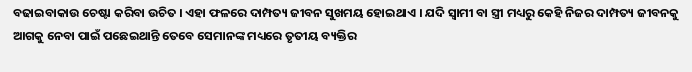ବଢାଇବାକାଉ ଚେଷ୍ଟା କରିବା ଉଚିତ । ଏହା ଫଳରେ ଦାମ୍ପତ୍ୟ ଜୀବନ ସୁଖମୟ ହୋଇଥାଏ । ଯଦି ସ୍ଵାମୀ ବା ସ୍ତ୍ରୀ ମଧ୍ୟରୁ କେହି ନିଜର ଦାମ୍ପତ୍ୟ ଜୀବନକୁ ଆଗକୁ ନେବା ପାଇଁ ପଛେଇଥାନ୍ତି ତେବେ ସେମାନଙ୍କ ମଧ୍ୟରେ ତୃତୀୟ ବ୍ୟକ୍ତିର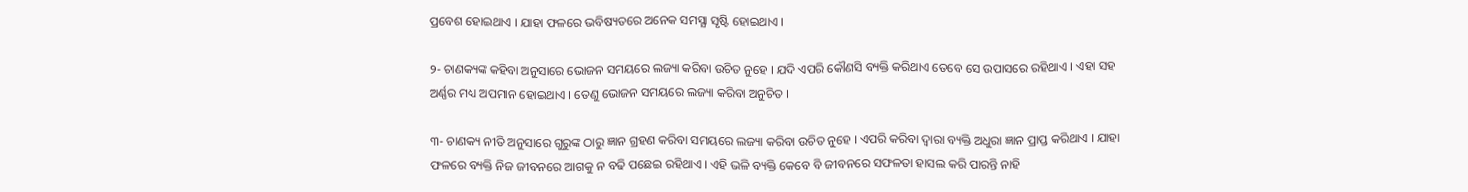ପ୍ରବେଶ ହୋଇଥାଏ । ଯାହା ଫଳରେ ଭବିଷ୍ୟତରେ ଅନେକ ସମସ୍ଯା ସୃଷ୍ଟି ହୋଇଥାଏ ।

୨- ଚାଣକ୍ୟଙ୍କ କହିବା ଅନୁସାରେ ଭୋଜନ ସମୟରେ ଲଜ୍ୟା କରିବା ଉଚିତ ନୁହେ । ଯଦି ଏପରି କୌଣସି ବ୍ୟକ୍ତି କରିଥାଏ ତେବେ ସେ ଉପାସରେ ରହିଥାଏ । ଏହା ସହ ଅର୍ଣ୍ଣର ମଧ୍ୟ ଅପମାନ ହୋଇଥାଏ । ତେଣୁ ଭୋଜନ ସମୟରେ ଲଜ୍ୟା କରିବା ଅନୁଚିତ ।

୩- ଚାଣକ୍ୟ ନୀତି ଅନୁସାରେ ଗୁରୁଙ୍କ ଠାରୁ ଜ୍ଞାନ ଗ୍ରହଣ କରିବା ସମୟରେ ଲଜ୍ୟା କରିବା ଉଚିତ ନୁହେ । ଏପରି କରିବା ଦ୍ଵାରା ବ୍ୟକ୍ତି ଅଧୁରା ଜ୍ଞାନ ପ୍ରାପ୍ତ କରିଥାଏ । ଯାହା ଫଳରେ ବ୍ୟକ୍ତି ନିଜ ଜୀବନରେ ଆଗକୁ ନ ବଢି ପଛେଇ ରହିଥାଏ । ଏହି ଭଳି ବ୍ୟକ୍ତି କେବେ ବି ଜୀବନରେ ସଫଳତା ହାସଲ କରି ପାରନ୍ତି ନାହି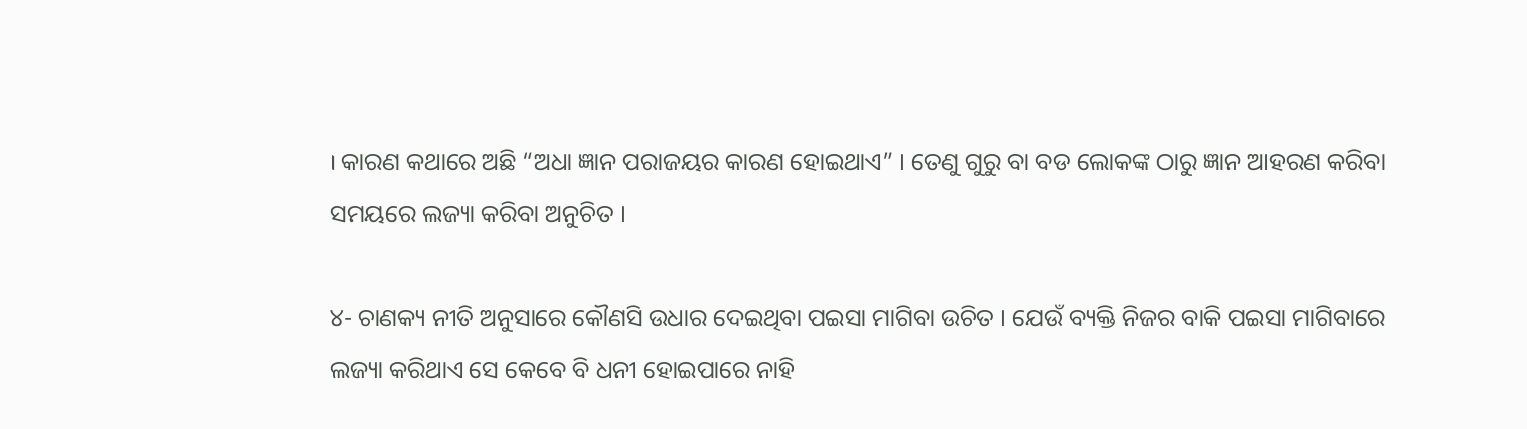। କାରଣ କଥାରେ ଅଛି “ଅଧା ଜ୍ଞାନ ପରାଜୟର କାରଣ ହୋଇଥାଏ” । ତେଣୁ ଗୁରୁ ବା ବଡ ଲୋକଙ୍କ ଠାରୁ ଜ୍ଞାନ ଆହରଣ କରିବା ସମୟରେ ଲଜ୍ୟା କରିବା ଅନୁଚିତ ।

୪- ଚାଣକ୍ୟ ନୀତି ଅନୁସାରେ କୌଣସି ଉଧାର ଦେଇଥିବା ପଇସା ମାଗିବା ଉଚିତ । ଯେଉଁ ବ୍ୟକ୍ତି ନିଜର ବାକି ପଇସା ମାଗିବାରେ ଲଜ୍ୟା କରିଥାଏ ସେ କେବେ ବି ଧନୀ ହୋଇପାରେ ନାହି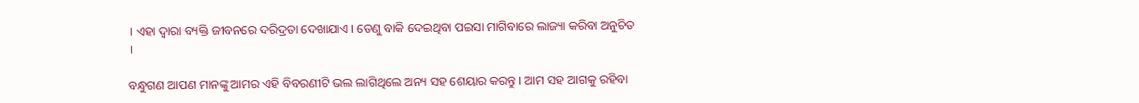। ଏହା ଦ୍ଵାରା ବ୍ୟକ୍ତି ଜୀବନରେ ଦରିଦ୍ରତା ଦେଖାଯାଏ । ତେଣୁ ବାକି ଦେଇଥିବା ପଇସା ମାଗିବାରେ ଲାଜ୍ୟା କରିବା ଅନୁଚିତ ।

ବନ୍ଧୁଗଣ ଆପଣ ମାନଙ୍କୁ ଆମର ଏହି ବିବରଣୀଟି ଭଲ ଲାଗିଥିଲେ ଅନ୍ୟ ସହ ଶେୟାର କରନ୍ତୁ । ଆମ ସହ ଆଗକୁ ରହିବା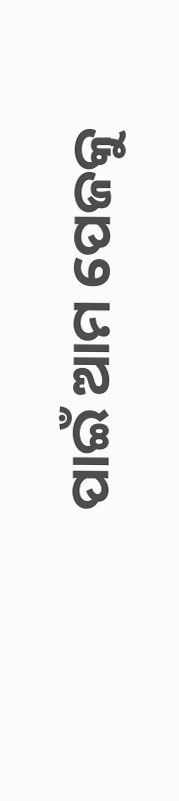ପାଇଁ ଆମ ପେଜକୁ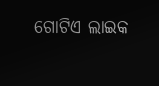ଗୋଟିଏ ଲାଇକ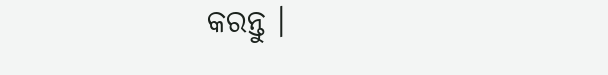କରନ୍ତୁ ।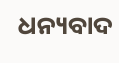ଧନ୍ୟବାଦ